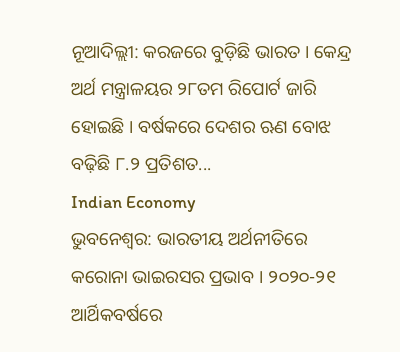ନୂଆଦିଲ୍ଲୀ: କରଜରେ ବୁଡ଼ିଛି ଭାରତ । କେନ୍ଦ୍ର ଅର୍ଥ ମନ୍ତ୍ରାଳୟର ୨୮ତମ ରିପୋର୍ଟ ଜାରି ହୋଇଛି । ବର୍ଷକରେ ଦେଶର ଋଣ ବୋଝ ବଢ଼ିଛି ୮.୨ ପ୍ରତିଶତ...
Indian Economy
ଭୁବନେଶ୍ୱର: ଭାରତୀୟ ଅର୍ଥନୀତିରେ କରୋନା ଭାଇରସର ପ୍ରଭାବ । ୨୦୨୦-୨୧ ଆର୍ଥିକବର୍ଷରେ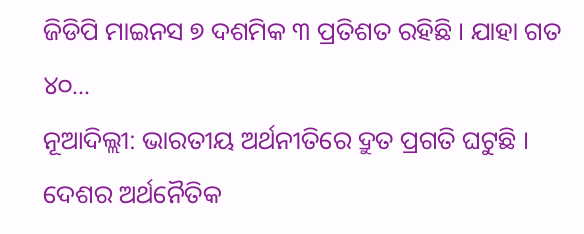ଜିଡିପି ମାଇନସ ୭ ଦଶମିକ ୩ ପ୍ରତିଶତ ରହିଛି । ଯାହା ଗତ ୪୦...
ନୂଆଦିଲ୍ଲୀ: ଭାରତୀୟ ଅର୍ଥନୀତିରେ ଦ୍ରୁତ ପ୍ରଗତି ଘଟୁଛି । ଦେଶର ଅର୍ଥନୈତିକ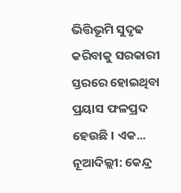ଭିତ୍ତିଭୂମି ସୁଦୃଢ କରିବାକୁ ସରକାରୀ ସ୍ତରରେ ହୋଇଥିବା ପ୍ରୟାସ ଫଳପ୍ରଦ ହେଉଛି । ଏକ...
ନୂଆଦିଲ୍ଲୀ: କେନ୍ଦ୍ର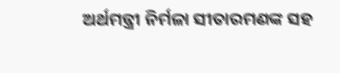ଅର୍ଥମନ୍ତ୍ରୀ ନିର୍ମଳା ସୀତାରମଣଙ୍କ ସହ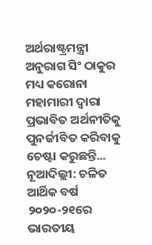ଅର୍ଥରାଷ୍ଟ୍ରମନ୍ତ୍ରୀ ଅନୁରାଗ ସିଂ ଠାକୁର ମଧ୍ୟ କରୋନା ମହାମାରୀ ଦ୍ୱାରା ପ୍ରଭାବିତ ଅର୍ଥନୀତିକୁ ପୁନର୍ଜୀବିତ କରିବାକୁ ଚେଷ୍ଟା କରୁଛନ୍ତି...
ନୂଆଦିଲ୍ଲୀ: ଚଳିତ ଆର୍ଥିକ ବର୍ଷ ୨୦୨୦-୨୧ରେ ଭାରତୀୟ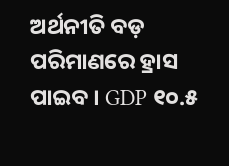ଅର୍ଥନୀତି ବଡ଼ ପରିମାଣରେ ହ୍ରାସ ପାଇବ । GDP ୧୦.୫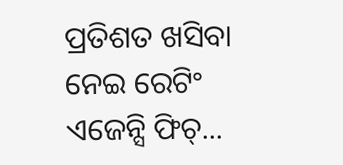ପ୍ରତିଶତ ଖସିବା ନେଇ ରେଟିଂ ଏଜେନ୍ସି ଫିଚ୍...